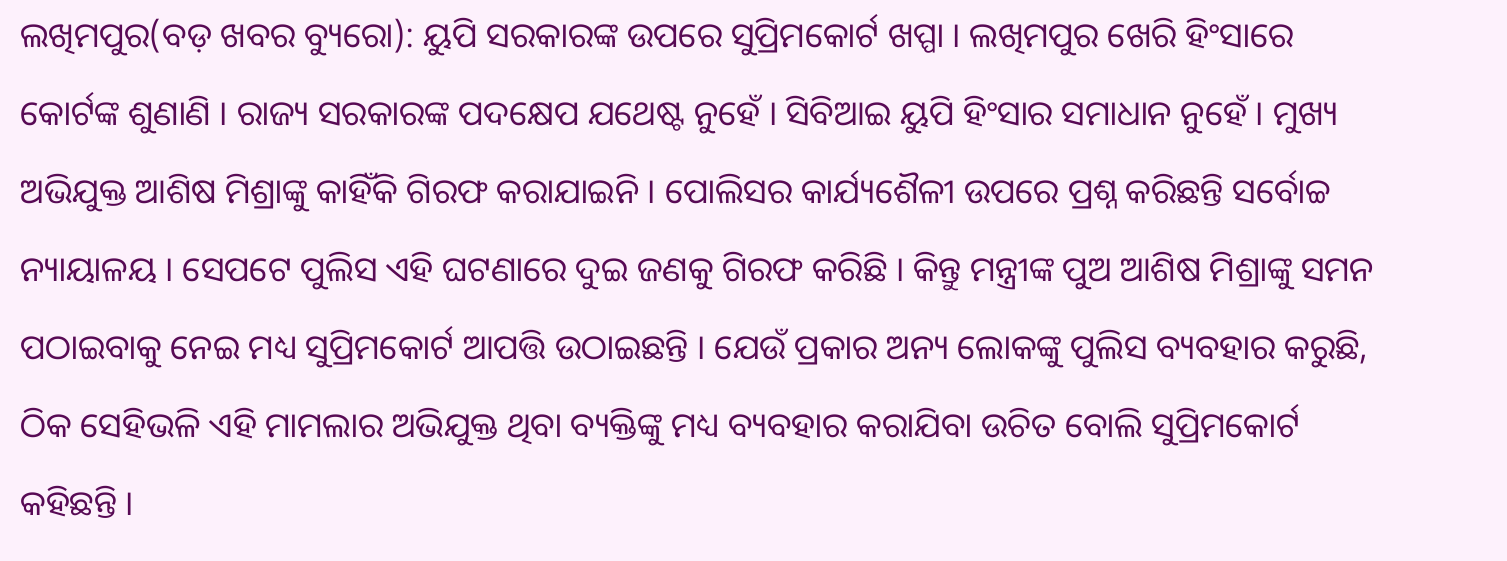ଲଖିମପୁର(ବଡ଼ ଖବର ବ୍ୟୁରୋ): ୟୁପି ସରକାରଙ୍କ ଉପରେ ସୁପ୍ରିମକୋର୍ଟ ଖପ୍ପା । ଲଖିମପୁର ଖେରି ହିଂସାରେ କୋର୍ଟଙ୍କ ଶୁଣାଣି । ରାଜ୍ୟ ସରକାରଙ୍କ ପଦକ୍ଷେପ ଯଥେଷ୍ଟ ନୁହେଁ । ସିବିଆଇ ୟୁପି ହିଂସାର ସମାଧାନ ନୁହେଁ । ମୁଖ୍ୟ ଅଭିଯୁକ୍ତ ଆଶିଷ ମିଶ୍ରାଙ୍କୁ କାହିଁକି ଗିରଫ କରାଯାଇନି । ପୋଲିସର କାର୍ଯ୍ୟଶୈଳୀ ଉପରେ ପ୍ରଶ୍ନ କରିଛନ୍ତି ସର୍ବୋଚ୍ଚ ନ୍ୟାୟାଳୟ । ସେପଟେ ପୁଲିସ ଏହି ଘଟଣାରେ ଦୁଇ ଜଣକୁ ଗିରଫ କରିଛି । କିନ୍ତୁ ମନ୍ତ୍ରୀଙ୍କ ପୁଅ ଆଶିଷ ମିଶ୍ରାଙ୍କୁ ସମନ ପଠାଇବାକୁ ନେଇ ମଧ୍ୟ ସୁପ୍ରିମକୋର୍ଟ ଆପତ୍ତି ଉଠାଇଛନ୍ତି । ଯେଉଁ ପ୍ରକାର ଅନ୍ୟ ଲୋକଙ୍କୁ ପୁଲିସ ବ୍ୟବହାର କରୁଛି, ଠିକ ସେହିଭଳି ଏହି ମାମଲାର ଅଭିଯୁକ୍ତ ଥିବା ବ୍ୟକ୍ତିଙ୍କୁ ମଧ୍ୟ ବ୍ୟବହାର କରାଯିବା ଉଚିତ ବୋଲି ସୁପ୍ରିମକୋର୍ଟ କହିଛନ୍ତି ।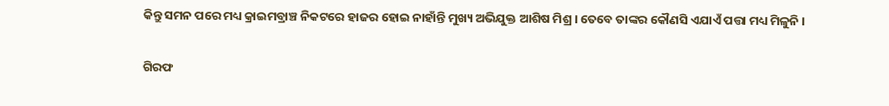କିନ୍ତୁ ସମନ ପରେ ମଧ୍ୟ କ୍ରାଇମବ୍ରାଞ୍ଚ ନିକଟରେ ହାଜର ହୋଇ ନାହାଁନ୍ତି ମୁଖ୍ୟ ଅଭିଯୁକ୍ତ ଆଶିଷ ମିଶ୍ର । ତେବେ ତାଙ୍କର କୌଣସି ଏଯାଏଁ ପତ୍ତା ମଧ୍ୟ ମିଳୁନି ।

ଗିରଫ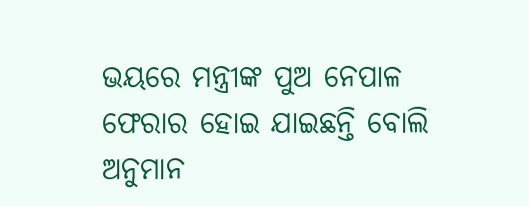ଭୟରେ ମନ୍ତ୍ରୀଙ୍କ ପୁଅ ନେପାଳ ଫେରାର ହୋଇ ଯାଇଛନ୍ତି ବୋଲି ଅନୁମାନ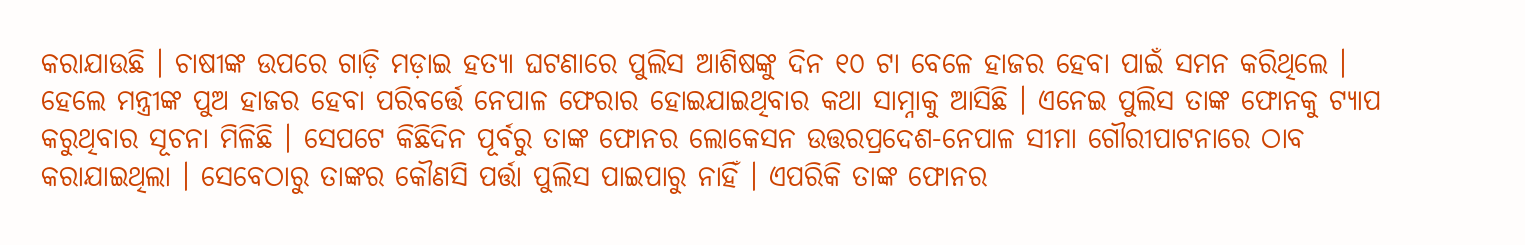କରାଯାଉଛି । ଚାଷୀଙ୍କ ଉପରେ ଗାଡ଼ି ମଡ଼ାଇ ହତ୍ୟା ଘଟଣାରେ ପୁଲିସ ଆଶିଷଙ୍କୁ ଦିନ ୧୦ ଟା ବେଳେ ହାଜର ହେବା ପାଇଁ ସମନ କରିଥିଲେ । ହେଲେ ମନ୍ତ୍ରୀଙ୍କ ପୁଅ ହାଜର ହେବା ପରିବର୍ତ୍ତେ ନେପାଳ ଫେରାର ହୋଇଯାଇଥିବାର କଥା ସାମ୍ନାକୁ ଆସିଛି । ଏନେଇ ପୁଲିସ ତାଙ୍କ ଫୋନକୁ ଟ୍ୟାପ କରୁଥିବାର ସୂଚନା ମିଳିଛି । ସେପଟେ କିଛିଦିନ ପୂର୍ବରୁ ତାଙ୍କ ଫୋନର ଲୋକେସନ ଉତ୍ତରପ୍ରଦେଶ-ନେପାଳ ସୀମା ଗୌରୀପାଟନାରେ ଠାବ କରାଯାଇଥିଲା । ସେବେଠାରୁ ତାଙ୍କର କୌଣସି ପର୍ତ୍ତା ପୁଲିସ ପାଇପାରୁ ନାହିଁ । ଏପରିକି ତାଙ୍କ ଫୋନର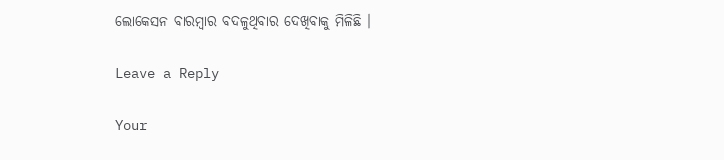ଲୋକେସନ ବାରମ୍ବାର ବଦଳୁଥିବାର ଦେଖିବାକୁ ମିଳିଛି ।

Leave a Reply

Your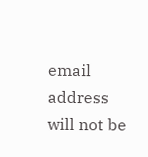email address will not be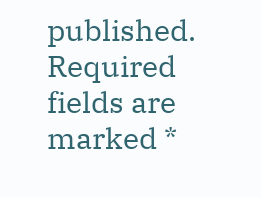published. Required fields are marked *